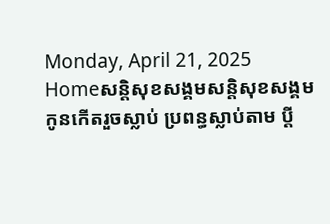Monday, April 21, 2025
Homeសន្ដិសុខសង្គមសន្តិសុខសង្គមកូនកើតរួចស្លាប់ ប្រពន្ធស្លាប់តាម ប្តី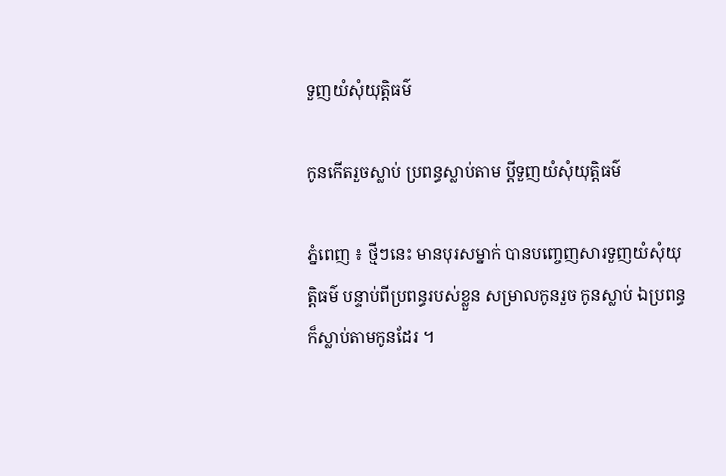ទួញយំសុំយុត្តិធម៌

កូនកើតរួចស្លាប់ ប្រពន្ធស្លាប់តាម ប្តីទួញយំសុំយុត្តិធម៌

ភ្នំពេញ ៖ ថ្មីៗនេះ មានបុរសម្នាក់ បានបញ្ចេញសារទួញយំសុំយុត្តិធម៌ បន្ទាប់ពីប្រពន្ធរបស់ខ្លួន សម្រាលកូនរួច កូនស្លាប់ ឯប្រពន្ធក៏ស្លាប់តាមកូនដែរ ។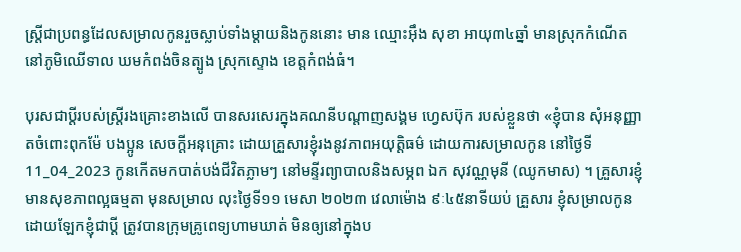ស្រ្តីជាប្រពន្ធដែលសម្រាលកូនរួចស្លាប់ទាំងម្តាយនិងកូននោះ មាន ឈ្មោះអ៊ឹង សុខា អាយុ៣៤ឆ្នាំ មានស្រុកកំណើតនៅភូមិឈើទាល ឃមកំពង់ចិនត្បូង ស្រុកស្ទោង ខេត្តកំពង់ធំ។

បុរសជាប្តីរបស់ស្ត្រីរងគ្រោះខាងលើ បានសរសេរក្នុងគណនីបណ្តាញសង្គម ហ្វេសប៊ុក របស់ខ្លួនថា «ខ្ញុំបាន សុំអនុញ្ញាតចំពោះពុកម៉ែ បងប្អូន សេចក្តីអនុគ្រោះ ដោយគ្រួសារខ្ញុំរងនូវភាពអយុត្តិធម៌ ដោយការសម្រាលកូន នៅថ្ងៃទី11_04_2023 កូនកើតមកបាត់បង់ជីវិតភ្លាមៗ នៅមន្ទីរព្យាបាលនិងសម្ភព ឯក សុវណ្ណមុនី (ឈូកមាស) ។ គ្រួសារខ្ញុំមានសុខភាពល្អធម្មតា មុនសម្រាល លុះថ្ងៃទី១១ មេសា ២០២៣ វេលាម៉ោង ៩ៈ៤៥នាទីយប់ គ្រួសារ ខ្ញុំសម្រាលកូន ដោយឡែកខ្ញុំជាប្តី ត្រូវបានក្រុមគ្រូពេទ្យហាមឃាត់ មិនឲ្យនៅក្នុងប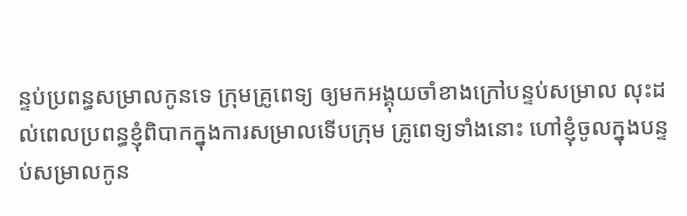ន្ទប់ប្រពន្ធសម្រាលកូនទេ ក្រុមគ្រូពេទ្យ ឲ្យមកអង្គុយចាំខាងក្រៅបន្ទប់សម្រាល លុះដល់ពេលប្រពន្ធខ្ញុំពិបាកក្នុងការសម្រាលទើបក្រុម គ្រូពេទ្យទាំងនោះ ហៅខ្ញុំចូលក្នុងបន្ទប់សម្រាលកូន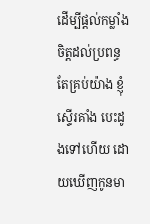ដើម្បីផ្តល់កម្លាំងចិត្តដល់ប្រពន្ធ តែគ្រប់យ៉ាង ខ្ញុំស្ទើរគាំង បេះដូងទៅហើយ ដោយឃើញកូនមា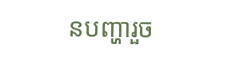នបញ្ហារួច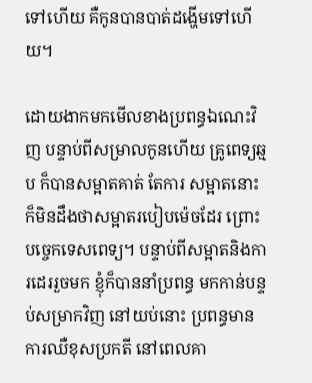ទៅហើយ គឺកូនបានបាត់ដង្ហើមទៅហើយ។

ដោយងាកមកមើលខាងប្រពន្ធឯណេះវិញ បន្ទាប់ពីសម្រាលកូនហើយ គ្រូពេទ្យឆ្មប ក៏បានសម្អាតគាត់ តែការ សម្អាតនោះ ក៏មិនដឹងថាសម្អាតរបៀបម៉េចដែរ ព្រោះបច្ចេកទេសពេទ្យ។ បន្ទាប់ពីសម្អាតនិងការដេររួចមក ខ្ញុំក៏បាននាំប្រពន្ធ មកកាន់បន្ទប់សម្រាកវិញ នៅយប់នោះ ប្រពន្ធមានការឈឺខុសប្រកតី នៅពេលគា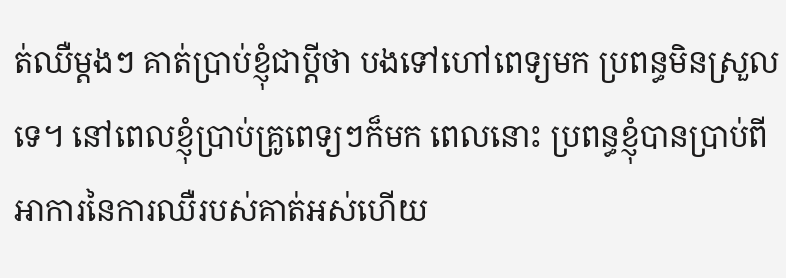ត់ឈឺម្តងៗ គាត់ប្រាប់ខ្ញុំជាប្តីថា បងទៅហៅពេទ្យមក ប្រពន្ធមិនស្រួលទេ។ នៅពេលខ្ញុំប្រាប់គ្រូពេទ្យៗក៏មក ពេលនោះ ប្រពន្ធខ្ញុំបានប្រាប់ពីអាការនៃការឈឺរបស់គាត់អស់ហើយ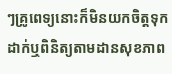ៗគ្រូពេទ្យនោះក៏មិនយកចិត្តទុកដាក់ឬពិនិត្យតាមដានសុខភាព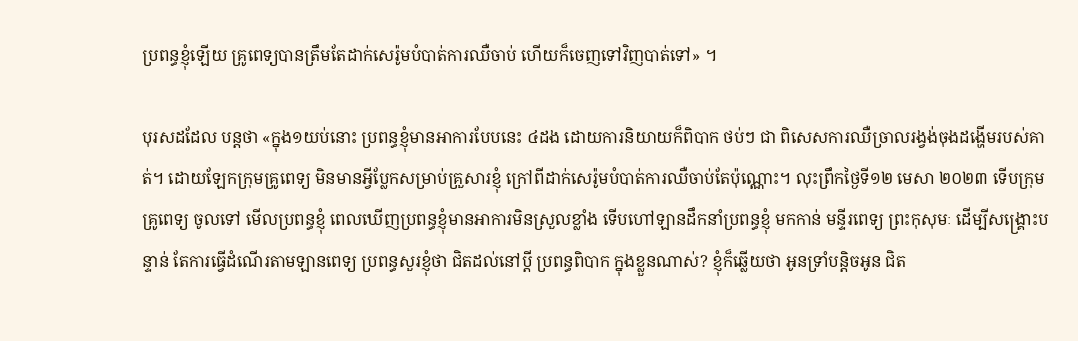ប្រពន្ធខ្ញុំឡើយ គ្រូពេទ្យបានត្រឹមតែដាក់សេរ៉ូមបំបាត់ការឈឺចាប់ ហើយក៏ចេញទៅវិញបាត់ទៅ» ។

បុរសដដែល បន្តថា «ក្នុង១យប់នោះ ប្រពន្ធខ្ញុំមានអាការបែបនេះ ៤ដង ដោយការនិយាយក៏ពិបាក ថប់ៗ ជា ពិសេសការឈឺច្រាលរង្វង់ចុងដង្ហើមរបស់គាត់។ ដោយឡែកក្រុមគ្រូពេទ្យ មិនមានអ្វីប្លែកសម្រាប់គ្រួសារខ្ញុំ ក្រៅពីដាក់សេរ៉ូមបំបាត់ការឈឺចាប់តែប៉ុណ្ណោះ។ លុះព្រឹកថ្ងៃទី១២ មេសា ២០២៣ ទើបក្រុមគ្រូពេទ្យ ចូលទៅ មើលប្រពន្ធខ្ញុំ ពេលឃើញប្រពន្ធខ្ញុំមានអាការមិនស្រួលខ្លាំង ទើបហៅឡានដឹកនាំប្រពន្ធខ្ញុំ មកកាន់ មន្ទីរពេទ្យ ព្រះកុសុមៈ ដើម្បីសង្គ្រោះបន្ទាន់ តែការធ្វើដំណើរតាមឡានពេទ្យ ប្រពន្ធសួរខ្ញុំថា ជិតដល់នៅប្តី ប្រពន្ធពិបាក ក្នុងខ្លួនណាស់? ខ្ញុំក៏ឆ្លើយថា អូនទ្រាំបន្តិចអូន ជិត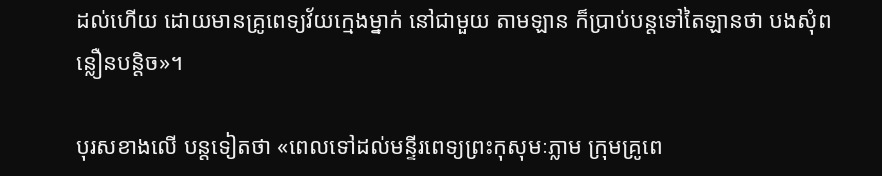ដល់ហើយ ដោយមានគ្រូពេទ្យវ័យក្មេងម្នាក់ នៅជាមួយ តាមឡាន ក៏ប្រាប់បន្តទៅតៃឡានថា បងសុំពន្លឿនបន្តិច»។

បុរសខាងលើ បន្តទៀតថា «ពេលទៅដល់មន្ទីរពេទ្យព្រះកុសុមៈភ្លាម ក្រុមគ្រូពេ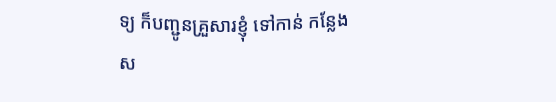ទ្យ ក៏បញ្ជូនគ្រួសារខ្ញុំ ទៅកាន់ កន្លែងស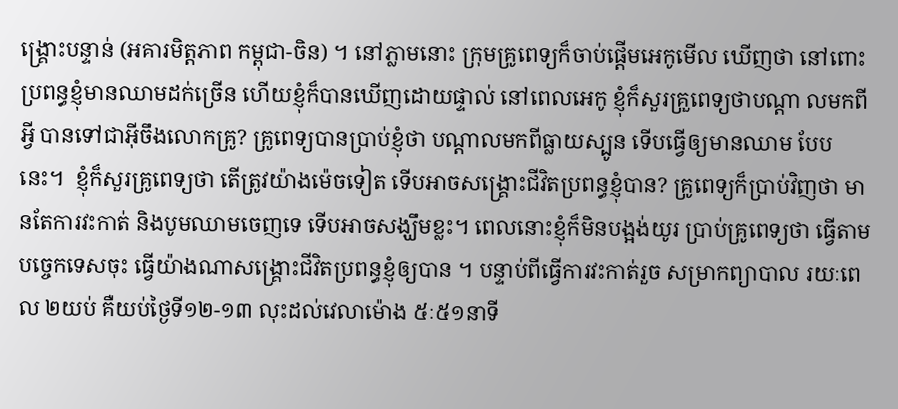ង្គ្រោះបន្ទាន់ (អគារមិត្តភាព កម្ពុជា-ចិន) ។ នៅភ្លាមនោះ ក្រុមគ្រូពេទ្យក៏ចាប់ផ្តើមអេកូមើល ឃើញថា នៅពោះប្រពន្ធខ្ញុំមានឈាមដក់ច្រើន ហើយខ្ញុំក៏បានឃើញដោយផ្ទាល់ នៅពេលអេកូ ខ្ញុំក៏សួរគ្រួពេទ្យថាបណ្តា លមកពីអ្វី បានទៅជាអ៊ីចឹងលោកគ្រូ? គ្រូពេទ្យបានប្រាប់ខ្ញុំថា បណ្តាលមកពីធ្លាយស្បូន ទើបធ្វើឲ្យមានឈាម បែបនេះ។  ខ្ញុំក៏សួរគ្រូពេទ្យថា តើត្រូវយ៉ាងម៉េចទៀត ទើបអាចសង្គ្រោះជីវិតប្រពន្ធខ្ញុំបាន? គ្រូពេទ្យក៏ប្រាប់វិញថា មានតែការវះកាត់ និងបូមឈាមចេញទេ ទើបអាចសង្ឃឹមខ្លះ។ ពេលនោះខ្ញុំក៏មិនបង្អង់យូរ ប្រាប់គ្រូពេទ្យថា ធ្វើតាមបច្ចេកទេសចុះ ធ្វើយ៉ាងណាសង្គ្រោះជីវិតប្រពន្ធខ្ញុំឲ្យបាន ។ បន្ទាប់ពីធ្វើការវះកាត់រួច សម្រាកព្យាបាល រយៈពេល ២យប់ គឺយប់ថ្ងៃទី១២-១៣ លុះដល់វេលាម៉ោង ៥ៈ៥១នាទី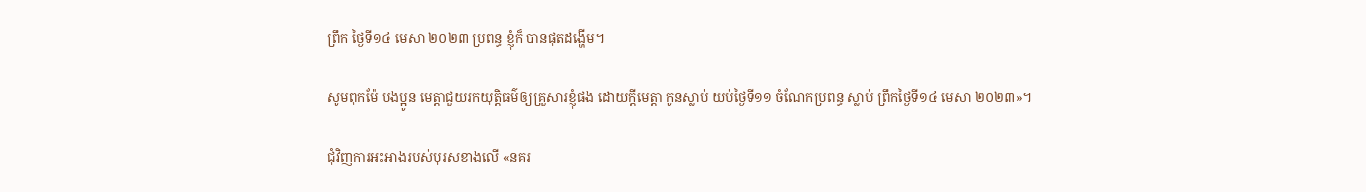ព្រឹក ថ្ងៃទី១៤ មេសា ២០២៣ ប្រពន្ធ ខ្ញុំក៏ បានផុតដង្ហើម។

សូមពុកម៉ែ បងប្អូន មេត្តាជួយរកយុត្តិធម៌ឲ្យគ្រួសារខ្ញុំផង ដោយក្តីមេត្តា កូនស្លាប់ យប់ថ្ងៃទី១១ ចំណែកប្រពន្ធ ស្លាប់ ព្រឹកថ្ងៃទី១៤ មេសា ២០២៣»។

ជុំវិញការអះអាងរបស់បុរសខាងលើ «នគរ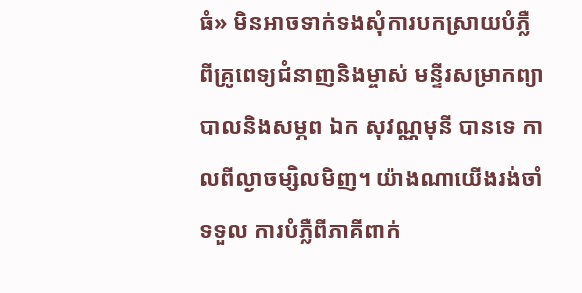ធំ» មិនអាចទាក់ទងសុំការបកស្រាយបំភ្លឺពីគ្រូពេទ្យជំនាញនិងម្ចាស់ មន្ទីរសម្រាកព្យាបាលនិងសម្ភព ឯក សុវណ្ណមុនី បានទេ កាលពីល្ងាចម្សិលមិញ។ យ៉ាងណាយើងរង់ចាំទទួល ការបំភ្លឺពីភាគីពាក់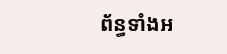ព័ន្ធទាំងអ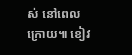ស់ នៅពេលក្រោយ៕ ខៀវ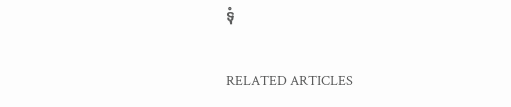ទុំ

RELATED ARTICLES